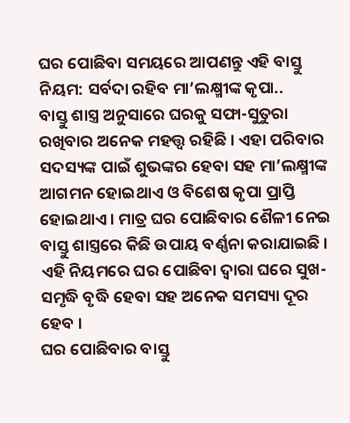ଘର ପୋଛିବା ସମୟରେ ଆପଣନ୍ତୁ ଏହି ବାସ୍ତୁ ନିୟମ: ସର୍ବଦା ରହିବ ମା’ଲକ୍ଷ୍ମୀଙ୍କ କୃପା..
ବାସ୍ତୁ ଶାସ୍ତ୍ର ଅନୁସାରେ ଘରକୁ ସଫା-ସୁତୁରା ରଖିବାର ଅନେକ ମହତ୍ତ୍ୱ ରହିଛି । ଏହା ପରିବାର ସଦସ୍ୟଙ୍କ ପାଇଁ ଶୁଭଙ୍କର ହେବା ସହ ମା’ଲକ୍ଷ୍ମୀଙ୍କ ଆଗମନ ହୋଇଥାଏ ଓ ବିଶେଷ କୃପା ପ୍ରାପ୍ତି ହୋଇଥାଏ । ମାତ୍ର ଘର ପୋଛିବାର ଶୈଳୀ ନେଇ ବାସ୍ତୁ ଶାସ୍ତ୍ରରେ କିଛି ଉପାୟ ବର୍ଣ୍ଣନା କରାଯାଇଛି । ଏହି ନିୟମରେ ଘର ପୋଛିବା ଦ୍ୱାରା ଘରେ ସୁଖ-ସମୃଦ୍ଧି ବୃଦ୍ଧି ହେବା ସହ ଅନେକ ସମସ୍ୟା ଦୂର ହେବ ।
ଘର ପୋଛିବାର ବାସ୍ତୁ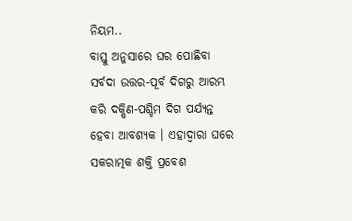ନିୟମ..
ବାସ୍ତୁ ଅନୁସାରେ ଘର ପୋଛିବା ସର୍ବଦା ଉତ୍ତର-ପୂର୍ବ ଦିଗରୁ ଆରମ୍ଭ କରି ଦକ୍ଷିଣ-ପଶ୍ଚିମ ଦିଗ ପର୍ଯ୍ୟନ୍ତ ହେବା ଆବଶ୍ୟକ । ଏହାଦ୍ୱାରା ଘରେ ସକରାତ୍ମକ ଶକ୍ତି ପ୍ରବେଶ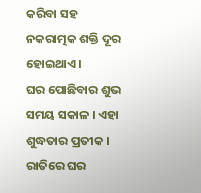କରିବା ସହ ନକରାତ୍ମକ ଶକ୍ତି ଦୂର ହୋଇଥାଏ ।
ଘର ପୋଛିବାର ଶୁଭ ସମୟ ସକାଳ । ଏହା ଶୁଦ୍ଧତାର ପ୍ରତୀକ । ରାତିରେ ଘର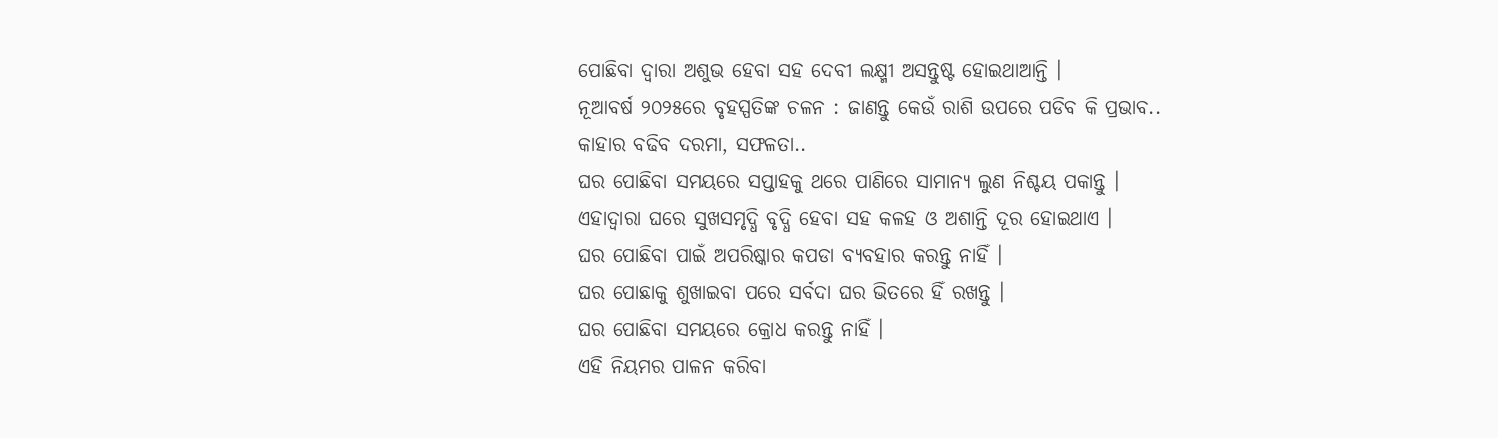ପୋଛିବା ଦ୍ୱାରା ଅଶୁଭ ହେବା ସହ ଦେବୀ ଲକ୍ଷ୍ମୀ ଅସନ୍ତୁଷ୍ଟ ହୋଇଥାଆନ୍ତି ।
ନୂଆବର୍ଷ ୨୦୨୫ରେ ବୃହସ୍ପତିଙ୍କ ଚଳନ : ଜାଣନ୍ତୁ କେଉଁ ରାଶି ଉପରେ ପଡିବ କି ପ୍ରଭାବ.. କାହାର ବଢିବ ଦରମା, ସଫଳତା..
ଘର ପୋଛିବା ସମୟରେ ସପ୍ତାହକୁ ଥରେ ପାଣିରେ ସାମାନ୍ୟ ଲୁଣ ନିଶ୍ଚୟ ପକାନ୍ତୁ । ଏହାଦ୍ୱାରା ଘରେ ସୁଖସମୃଦ୍ଧି ବୃଦ୍ଧି ହେବା ସହ କଳହ ଓ ଅଶାନ୍ତି ଦୂର ହୋଇଥାଏ ।
ଘର ପୋଛିବା ପାଇଁ ଅପରିଷ୍କାର କପଡା ବ୍ୟବହାର କରନ୍ତୁ ନାହିଁ ।
ଘର ପୋଛାକୁ ଶୁଖାଇବା ପରେ ସର୍ବଦା ଘର ଭିତରେ ହିଁ ରଖନ୍ତୁ ।
ଘର ପୋଛିବା ସମୟରେ କ୍ରୋଧ କରନ୍ତୁ ନାହିଁ ।
ଏହି ନିୟମର ପାଳନ କରିବା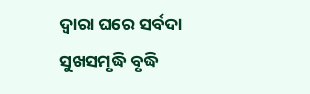ଦ୍ୱାରା ଘରେ ସର୍ବଦା ସୁଖସମୃଦ୍ଧି ବୃଦ୍ଧି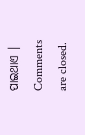ପାଇଥାଏ ।
Comments are closed.